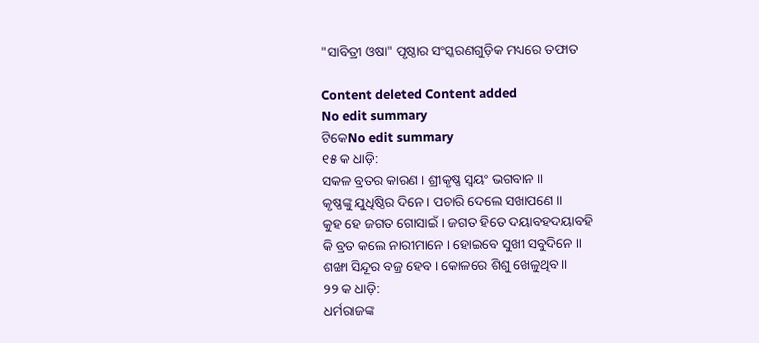"ସାବିତ୍ରୀ ଓଷା" ପୃଷ୍ଠାର ସଂସ୍କରଣ‌ଗୁଡ଼ିକ ମଧ୍ୟରେ ତଫାତ

Content deleted Content added
No edit summary
ଟିକେNo edit summary
୧୫ କ ଧାଡ଼ି:
ସକଳ ବ୍ରତର କାରଣ । ଶ୍ରୀକୃଷ୍ଣ ସ୍ୱୟଂ ଭଗବାନ ॥
କୃଷ୍ଣଙ୍କୁ ଯୁଧିଷ୍ଠିର ଦିନେ । ପଚାରି ଦେଲେ ସଖାପଣେ ॥
କୁହ ହେ ଜଗତ ଗୋସାଇଁ । ଜଗତ ହିତେ ଦୟାବହଦୟାବହି
କି ବ୍ରତ କଲେ ନାରୀମାନେ । ହୋଇବେ ସୁଖୀ ସବୁଦିନେ ॥
ଶଙ୍ଖା ସିନ୍ଦୂର ବଜ୍ର ହେବ । କୋଳରେ ଶିଶୁ ଖେଳୁଥିବ ॥
୨୨ କ ଧାଡ଼ି:
ଧର୍ମରାଜଙ୍କ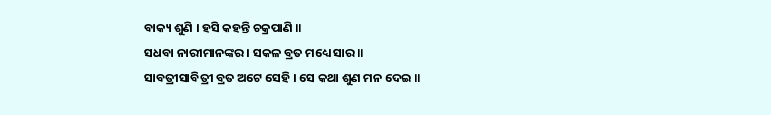ବାକ୍ୟ ଶୁଣି । ହସି କହନ୍ତି ଚକ୍ରପାଣି ॥
ସଧବା ନାରୀମାନଙ୍କର । ସକଳ ବ୍ରତ ମଧ୍ୟେ ସାର ॥
ସାବତ୍ରୀସାବିତ୍ରୀ ବ୍ରତ ଅଟେ ସେହି । ସେ କଥା ଶୁଣ ମନ ଦେଇ ॥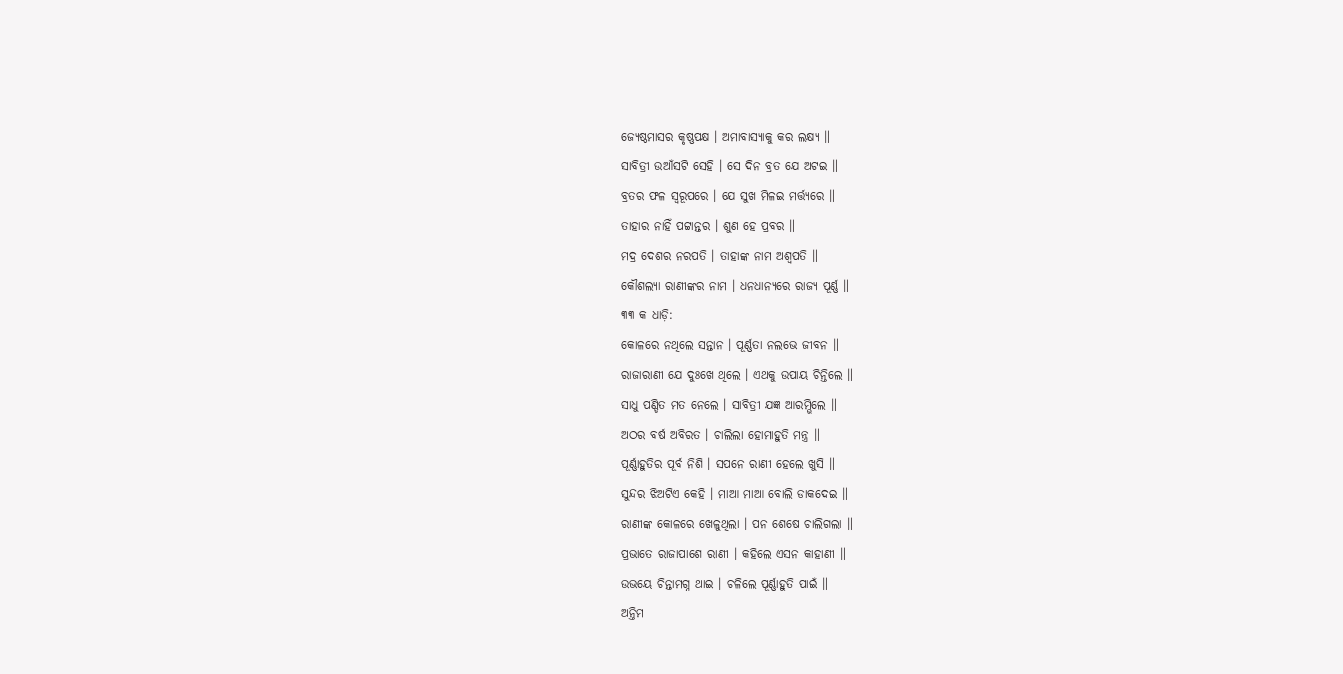ଜ୍ୟେଷ୍ଠମାସର କୃଷ୍ଣପକ୍ଷ । ଅମାବାସ୍ୟାକୁ କର ଲକ୍ଷ୍ୟ ॥
ସାବିତ୍ରୀ ଉଆଁସଟି ସେହି । ସେ ଦିନ ବ୍ରତ ଯେ ଅଟଇ ॥
ବ୍ରତର ଫଳ ସ୍ୱରୂପରେ । ଯେ ସୁଖ ମିଳଇ ମର୍ତ୍ତ୍ୟରେ ॥
ତାହାର ନାହିଁ ପଟ୍ଟାନ୍ତର । ଶୁଣ ହେ ପ୍ରବର ॥
ମଦ୍ର ଦେଶର ନରପତି । ତାହାଙ୍କ ନାମ ଅଶ୍ୱପତି ॥
କୌଶଲ୍ୟା ରାଣୀଙ୍କର ନାମ । ଧନଧାନ୍ୟରେ ରାଜ୍ୟ ପୂର୍ଣ୍ଣ ॥
୩୩ କ ଧାଡ଼ି:
କୋଳରେ ନଥିଲେ ସନ୍ତାନ । ପୂର୍ଣ୍ଣତା ନଲଭେ ଜୀବନ ॥
ରାଜାରାଣୀ ଯେ ଦୁଃଖେ ଥିଲେ । ଏଥକୁ ଉପାୟ ଚିନ୍ତିଲେ ॥
ସାଧୁ ପଣ୍ଡିତ ମତ ନେଲେ । ସାବିତ୍ରୀ ଯଜ୍ଞ ଆରମ୍ଭିଲେ ॥
ଅଠର ବର୍ଷ ଅବିରତ । ଚାଲିଲା ହୋମାହୁତି ମନ୍ତ୍ର ॥
ପୂର୍ଣ୍ଣାହୁତିର ପୂର୍ବ ନିଶି । ସପନେ ରାଣୀ ହେଲେ ଖୁସି ॥
ସୁନ୍ଦର ଝିଅଟିଏ କେହି । ମାଆ ମାଆ ବୋଲି ଡାକଦେଇ ॥
ରାଣୀଙ୍କ କୋଳରେ ଖେଳୁଥିଲା । ପନ ଶେଷେ ଚାଲିଗଲା ॥
ପ୍ରଭାତେ ରାଜାପାଶେ ରାଣୀ । କହିଲେ ଏସନ କାହାଣୀ ॥
ଉଭୟେ ଚିନ୍ତାମଗ୍ନ ଥାଇ । ଚଳିଲେ ପୂର୍ଣ୍ଣାହୁତି ପାଇଁ ॥
ଅନ୍ତିମ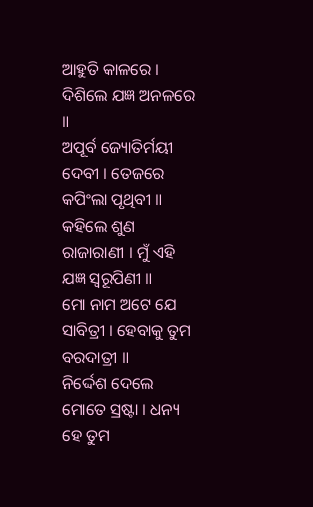ଆହୁତି କାଳରେ । ଦିଶିଲେ ଯଜ୍ଞ ଅନଳରେ ॥
ଅପୂର୍ବ ଜ୍ୟୋତିର୍ମୟୀ ଦେବୀ । ତେଜରେ କପିଂଲା ପୃଥିବୀ ॥
କହିଲେ ଶୁଣ ରାଜାରାଣୀ । ମୁଁ ଏହି ଯଜ୍ଞ ସ୍ୱରୂପିଣୀ ॥
ମୋ ନାମ ଅଟେ ଯେ ସାବିତ୍ରୀ । ହେବାକୁ ତୁମ ବରଦାତ୍ରୀ ॥
ନିର୍ଦ୍ଦେଶ ଦେଲେ ମୋତେ ସ୍ରଷ୍ଟା । ଧନ୍ୟ ହେ ତୁମ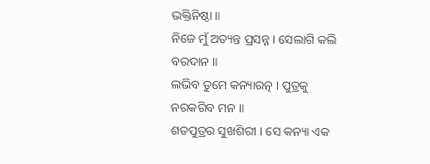ଭକ୍ତିନିଷ୍ଠା ॥
ନିଜେ ମୁଁ ଅତ୍ୟନ୍ତ ପ୍ରସନ୍ନ । ସେଲାଗି କଲି ବରଦାନ ॥
ଲଭିବ ତୁମେ କନ୍ୟାରତ୍ନ । ପୁତ୍ରକୁ ନରକରିବ ମନ ॥
ଶତପୁତ୍ରର ସୁଖଶିରୀ । ସେ କନ୍ୟା ଏକ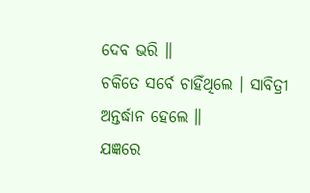ଦେବ ଭରି ॥
ଚକିତେ ସର୍ବେ ଚାହିଁଥିଲେ । ସାବିତ୍ରୀ ଅନ୍ତର୍ଦ୍ଧାନ ହେଲେ ॥
ଯଜ୍ଞରେ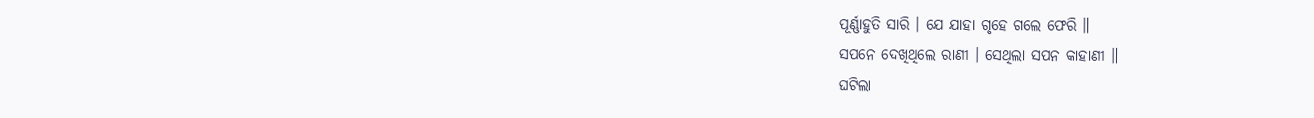ପୂର୍ଣ୍ଣାହୁତି ସାରି । ଯେ ଯାହା ଗୃହେ ଗଲେ ଫେରି ॥
ସପନେ ଦେଖିଥିଲେ ରାଣୀ । ସେଥିଲା ସପନ କାହାଣୀ ॥
ଘଟିଲା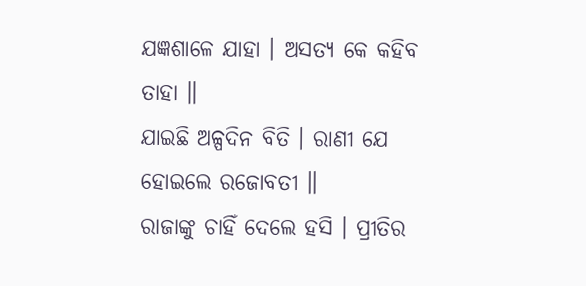ଯଜ୍ଞଶାଳେ ଯାହା । ଅସତ୍ୟ କେ କହିବ ତାହା ॥
ଯାଇଛି ଅଳ୍ପଦିନ ବିତି । ରାଣୀ ଯେ ହୋଇଲେ ରଜୋବତୀ ॥
ରାଜାଙ୍କୁ ଚାହିଁ ଦେଲେ ହସି । ପ୍ରୀତିର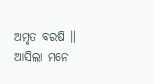ଅମୃତ ବରଷି ॥
ଆସିଲା ମନେ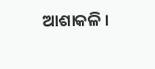ଆଶାକଳି ।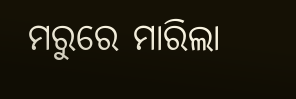ମରୁରେ ମାରିଲା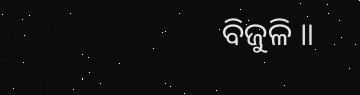ବିଜୁଳି ॥